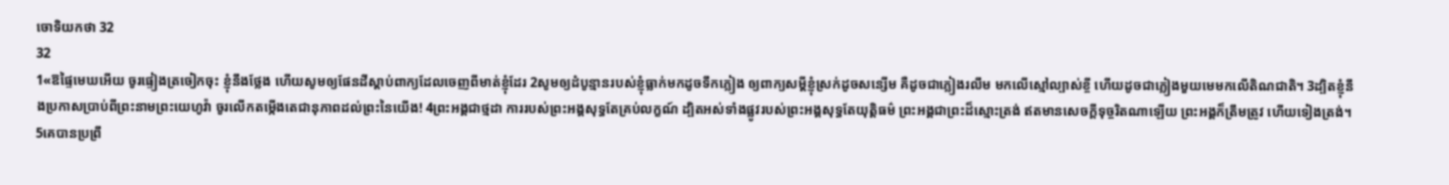ចោទិយកថា 32
32
1«ឱផ្ទៃមេឃអើយ ចូរផ្ទៀងត្រចៀកចុះ ខ្ញុំនឹងថ្លែង ហើយសូមឲ្យផែនដីស្តាប់ពាក្យដែលចេញពីមាត់ខ្ញុំដែរ 2សូមឲ្យដំបូន្មានរបស់ខ្ញុំធ្លាក់មកដូចទឹកភ្លៀង ឲ្យពាក្យសម្ដីខ្ញុំស្រក់ដូចសន្សើម គឺដូចជាភ្លៀងរលឹម មកលើស្មៅល្បាស់ខ្ចី ហើយដូចជាភ្លៀងមួយមេមកលើតិណជាតិ។ 3ដ្បិតខ្ញុំនឹងប្រកាសប្រាប់ពីព្រះនាមព្រះយេហូវ៉ា ចូរលើកតម្កើងតេជានុភាពដល់ព្រះនៃយើង! 4ព្រះអង្គជាថ្មដា ការរបស់ព្រះអង្គសុទ្ធតែគ្រប់លក្ខណ៍ ដ្បិតអស់ទាំងផ្លូវរបស់ព្រះអង្គសុទ្ធតែយុត្តិធម៌ ព្រះអង្គជាព្រះដ៏ស្មោះត្រង់ ឥតមានសេចក្ដីទុច្ចរិតណាឡើយ ព្រះអង្គក៏ត្រឹមត្រូវ ហើយទៀងត្រង់។
5គេបានប្រព្រឹ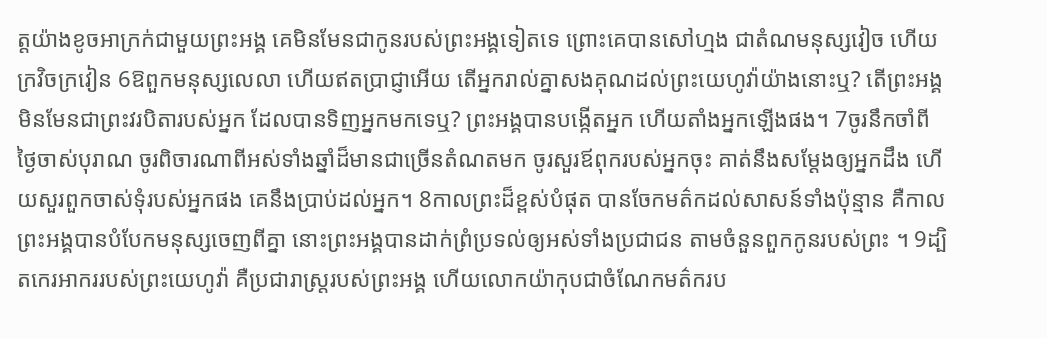ត្តយ៉ាងខូចអាក្រក់ជាមួយព្រះអង្គ គេមិនមែនជាកូនរបស់ព្រះអង្គទៀតទេ ព្រោះគេបានសៅហ្មង ជាតំណមនុស្សវៀច ហើយក្រវិចក្រវៀន 6ឱពួកមនុស្សលេលា ហើយឥតប្រាជ្ញាអើយ តើអ្នករាល់គ្នាសងគុណដល់ព្រះយេហូវ៉ាយ៉ាងនោះឬ? តើព្រះអង្គមិនមែនជាព្រះវរបិតារបស់អ្នក ដែលបានទិញអ្នកមកទេឬ? ព្រះអង្គបានបង្កើតអ្នក ហើយតាំងអ្នកឡើងផង។ 7ចូរនឹកចាំពីថ្ងៃចាស់បុរាណ ចូរពិចារណាពីអស់ទាំងឆ្នាំដ៏មានជាច្រើនតំណតមក ចូរសួរឪពុករបស់អ្នកចុះ គាត់នឹងសម្ដែងឲ្យអ្នកដឹង ហើយសួរពួកចាស់ទុំរបស់អ្នកផង គេនឹងប្រាប់ដល់អ្នក។ 8កាលព្រះដ៏ខ្ពស់បំផុត បានចែកមត៌កដល់សាសន៍ទាំងប៉ុន្មាន គឺកាលព្រះអង្គបានបំបែកមនុស្សចេញពីគ្នា នោះព្រះអង្គបានដាក់ព្រំប្រទល់ឲ្យអស់ទាំងប្រជាជន តាមចំនួនពួកកូនរបស់ព្រះ ។ 9ដ្បិតកេរអាកររបស់ព្រះយេហូវ៉ា គឺប្រជារាស្ត្ររបស់ព្រះអង្គ ហើយលោកយ៉ាកុបជាចំណែកមត៌ករប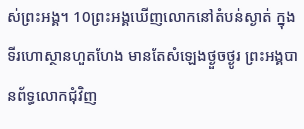ស់ព្រះអង្គ។ 10ព្រះអង្គឃើញលោកនៅតំបន់ស្ងាត់ ក្នុងទីរហោស្ថានហួតហែង មានតែសំឡេងថ្ងួចថ្ងូរ ព្រះអង្គបានព័ទ្ធលោកជុំវិញ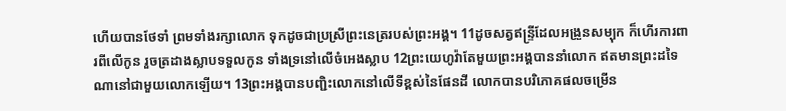ហើយបានថែទាំ ព្រមទាំងរក្សាលោក ទុកដូចជាប្រស្រីព្រះនេត្ររបស់ព្រះអង្គ។ 11ដូចសត្វឥន្ទ្រីដែលអង្រួនសម្បុក ក៏ហើរការពារពីលើកូន រួចត្រដាងស្លាបទទួលកូន ទាំងទ្រនៅលើចំអេងស្លាប 12ព្រះយេហូវ៉ាតែមួយព្រះអង្គបាននាំលោក ឥតមានព្រះដទៃណានៅជាមួយលោកឡើយ។ 13ព្រះអង្គបានបញ្ជិះលោកនៅលើទីខ្ពស់នៃផែនដី លោកបានបរិភោគផលចម្រើន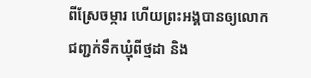ពីស្រែចម្ការ ហើយព្រះអង្គបានឲ្យលោកជញ្ជក់ទឹកឃ្មុំពីថ្មដា និង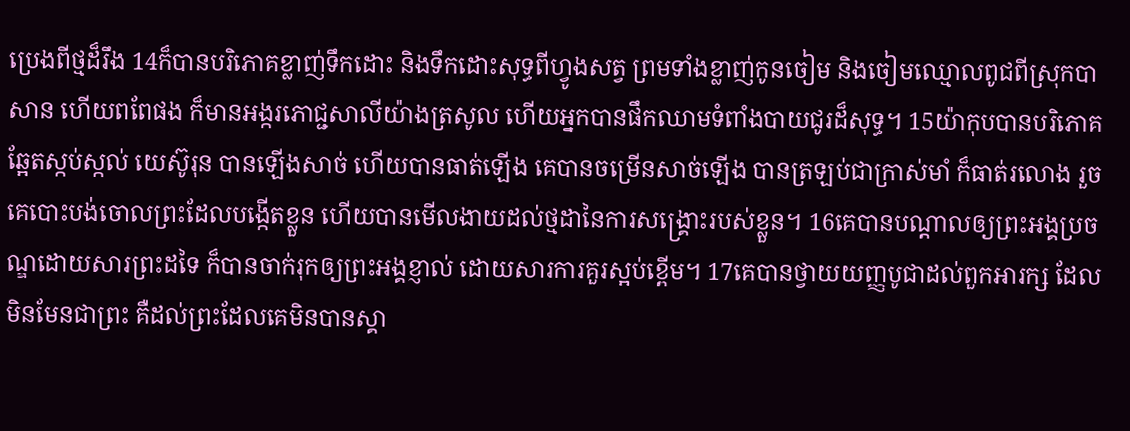ប្រេងពីថ្មដ៏រឹង 14ក៏បានបរិភោគខ្លាញ់ទឹកដោះ និងទឹកដោះសុទ្ធពីហ្វូងសត្វ ព្រមទាំងខ្លាញ់កូនចៀម និងចៀមឈ្មោលពូជពីស្រុកបាសាន ហើយពពែផង ក៏មានអង្ករភោជ្ជសាលីយ៉ាងត្រសូល ហើយអ្នកបានផឹកឈាមទំពាំងបាយជូរដ៏សុទ្ធ។ 15យ៉ាកុបបានបរិភោគឆ្អែតស្កប់ស្កល់ យេស៊ូរុន បានឡើងសាច់ ហើយបានធាត់ឡើង គេបានចម្រើនសាច់ឡើង បានត្រឡប់ជាក្រាស់មាំ ក៏ធាត់រលោង រួចគេបោះបង់ចោលព្រះដែលបង្កើតខ្លួន ហើយបានមើលងាយដល់ថ្មដានៃការសង្គ្រោះរបស់ខ្លួន។ 16គេបានបណ្ដាលឲ្យព្រះអង្គប្រចណ្ឌដោយសារព្រះដទៃ ក៏បានចាក់រុកឲ្យព្រះអង្គខ្ញាល់ ដោយសារការគួរស្អប់ខ្ពើម។ 17គេបានថ្វាយយញ្ញបូជាដល់ពួកអារក្ស ដែលមិនមែនជាព្រះ គឺដល់ព្រះដែលគេមិនបានស្គា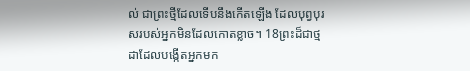ល់ ជាព្រះថ្មីដែលទើបនឹងកើតឡើង ដែលបុព្វបុរសរបស់អ្នកមិនដែលកោតខ្លាច។ 18ព្រះដ៏ជាថ្មដាដែលបង្កើតអ្នកមក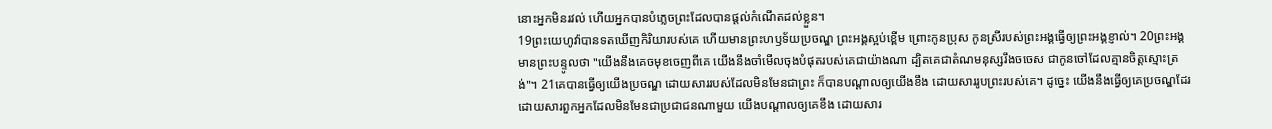នោះអ្នកមិនរវល់ ហើយអ្នកបានបំភ្លេចព្រះដែលបានផ្តល់កំណើតដល់ខ្លួន។
19ព្រះយេហូវ៉ាបានទតឃើញកិរិយារបស់គេ ហើយមានព្រះហឫទ័យប្រចណ្ឌ ព្រះអង្គស្អប់ខ្ពើម ព្រោះកូនប្រុស កូនស្រីរបស់ព្រះអង្គធ្វើឲ្យព្រះអង្គខ្ញាល់។ 20ព្រះអង្គមានព្រះបន្ទូលថា "យើងនឹងគេចមុខចេញពីគេ យើងនឹងចាំមើលចុងបំផុតរបស់គេជាយ៉ាងណា ដ្បិតគេជាតំណមនុស្សរឹងចចេស ជាកូនចៅដែលគ្មានចិត្តស្មោះត្រង់"។ 21គេបានធ្វើឲ្យយើងប្រចណ្ឌ ដោយសាររបស់ដែលមិនមែនជាព្រះ ក៏បានបណ្ដាលឲ្យយើងខឹង ដោយសាររូបព្រះរបស់គេ។ ដូច្នេះ យើងនឹងធ្វើឲ្យគេប្រចណ្ឌដែរ ដោយសារពួកអ្នកដែលមិនមែនជាប្រជាជនណាមួយ យើងបណ្ដាលឲ្យគេខឹង ដោយសារ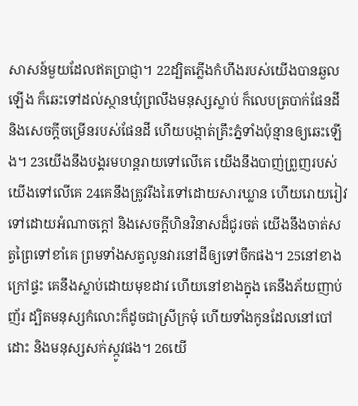សាសន៍មួយដែលឥតប្រាជ្ញា។ 22ដ្បិតភ្លើងកំហឹងរបស់យើងបានឆួលឡើង ក៏ឆេះទៅដល់ស្ថានឃុំព្រលឹងមនុស្សស្លាប់ ក៏លេបត្របាក់ផែនដី និងសេចក្ដីចម្រើនរបស់ផែនដី ហើយបង្កាត់គ្រឹះភ្នំទាំងប៉ុន្មានឲ្យឆេះឡើង។ 23យើងនឹងបង្គរមហន្តរាយទៅលើគេ យើងនឹងបាញ់ព្រួញរបស់យើងទៅលើគេ 24គេនឹងត្រូវរីងរៃទៅដោយសារឃ្លាន ហើយរោយរៀវទៅដោយអំណាចក្តៅ និងសេចក្ដីហិនវិនាសដ៏ជូរចត់ យើងនឹងចាត់សត្វព្រៃទៅខាំគេ ព្រមទាំងសត្វលូនវារនៅដីឲ្យទៅចឹកផង។ 25នៅខាងក្រៅផ្ទះ គេនឹងស្លាប់ដោយមុខដាវ ហើយនៅខាងក្នុង គេនឹងភ័យញាប់ញ័រ ដ្បិតមនុស្សកំលោះក៏ដូចជាស្រីក្រមុំ ហើយទាំងកូនដែលនៅបៅដោះ និងមនុស្សសក់ស្កូវផង។ 26យើ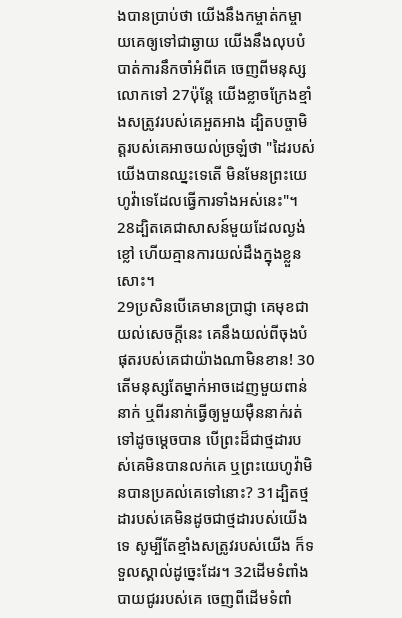ងបានប្រាប់ថា យើងនឹងកម្ចាត់កម្ចាយគេឲ្យទៅជាឆ្ងាយ យើងនឹងលុបបំបាត់ការនឹកចាំអំពីគេ ចេញពីមនុស្សលោកទៅ 27ប៉ុន្ដែ យើងខ្លាចក្រែងខ្មាំងសត្រូវរបស់គេអួតអាង ដ្បិតបច្ចាមិត្តរបស់គេអាចយល់ច្រឡំថា "ដៃរបស់យើងបានឈ្នះទេតើ មិនមែនព្រះយេហូវ៉ាទេដែលធ្វើការទាំងអស់នេះ"។ 28ដ្បិតគេជាសាសន៍មួយដែលល្ងង់ខ្លៅ ហើយគ្មានការយល់ដឹងក្នុងខ្លួនសោះ។
29ប្រសិនបើគេមានប្រាជ្ញា គេមុខជាយល់សេចក្ដីនេះ គេនឹងយល់ពីចុងបំផុតរបស់គេជាយ៉ាងណាមិនខាន! 30តើមនុស្សតែម្នាក់អាចដេញមួយពាន់នាក់ ឬពីរនាក់ធ្វើឲ្យមួយម៉ឺននាក់រត់ទៅដូចម្ដេចបាន បើព្រះដ៏ជាថ្មដារបស់គេមិនបានលក់គេ ឬព្រះយេហូវ៉ាមិនបានប្រគល់គេទៅនោះ? 31ដ្បិតថ្មដារបស់គេមិនដូចជាថ្មដារបស់យើងទេ សូម្បីតែខ្មាំងសត្រូវរបស់យើង ក៏ទទួលស្គាល់ដូច្នេះដែរ។ 32ដើមទំពាំងបាយជូររបស់គេ ចេញពីដើមទំពាំ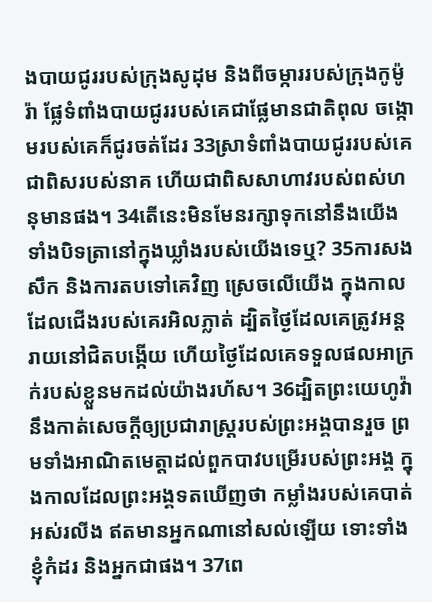ងបាយជូររបស់ក្រុងសូដុម និងពីចម្ការរបស់ក្រុងកូម៉ូរ៉ា ផ្លែទំពាំងបាយជូររបស់គេជាផ្លែមានជាតិពុល ចង្កោមរបស់គេក៏ជូរចត់ដែរ 33ស្រាទំពាំងបាយជូររបស់គេជាពិសរបស់នាគ ហើយជាពិសសាហាវរបស់ពស់ហនុមានផង។ 34តើនេះមិនមែនរក្សាទុកនៅនឹងយើង ទាំងបិទត្រានៅក្នុងឃ្លាំងរបស់យើងទេឬ? 35ការសងសឹក និងការតបទៅគេវិញ ស្រេចលើយើង ក្នុងកាលដែលជើងរបស់គេរអិលភ្លាត់ ដ្បិតថ្ងៃដែលគេត្រូវអន្តរាយនៅជិតបង្កើយ ហើយថ្ងៃដែលគេទទួលផលអាក្រក់របស់ខ្លួនមកដល់យ៉ាងរហ័ស។ 36ដ្បិតព្រះយេហូវ៉ានឹងកាត់សេចក្ដីឲ្យប្រជារាស្ត្ររបស់ព្រះអង្គបានរួច ព្រមទាំងអាណិតមេត្តាដល់ពួកបាវបម្រើរបស់ព្រះអង្គ ក្នុងកាលដែលព្រះអង្គទតឃើញថា កម្លាំងរបស់គេបាត់អស់រលីង ឥតមានអ្នកណានៅសល់ឡើយ ទោះទាំងខ្ញុំកំដរ និងអ្នកជាផង។ 37ពេ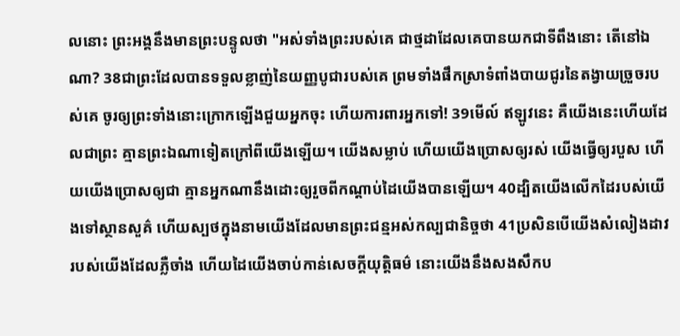លនោះ ព្រះអង្គនឹងមានព្រះបន្ទូលថា "អស់ទាំងព្រះរបស់គេ ជាថ្មដាដែលគេបានយកជាទីពឹងនោះ តើនៅឯណា? 38ជាព្រះដែលបានទទួលខ្លាញ់នៃយញ្ញបូជារបស់គេ ព្រមទាំងផឹកស្រាទំពាំងបាយជូរនៃតង្វាយច្រួចរបស់គេ ចូរឲ្យព្រះទាំងនោះក្រោកឡើងជួយអ្នកចុះ ហើយការពារអ្នកទៅ! 39មើល៍ ឥឡូវនេះ គឺយើងនេះហើយដែលជាព្រះ គ្មានព្រះឯណាទៀតក្រៅពីយើងឡើយ។ យើងសម្លាប់ ហើយយើងប្រោសឲ្យរស់ យើងធ្វើឲ្យរបួស ហើយយើងប្រោសឲ្យជា គ្មានអ្នកណានឹងដោះឲ្យរួចពីកណ្ដាប់ដៃយើងបានឡើយ។ 40ដ្បិតយើងលើកដៃរបស់យើងទៅស្ថានសួគ៌ ហើយស្បថក្នុងនាមយើងដែលមានព្រះជន្មអស់កល្បជានិច្ចថា 41ប្រសិនបើយើងសំលៀងដាវរបស់យើងដែលភ្លឺចាំង ហើយដៃយើងចាប់កាន់សេចក្ដីយុត្តិធម៌ នោះយើងនឹងសងសឹកប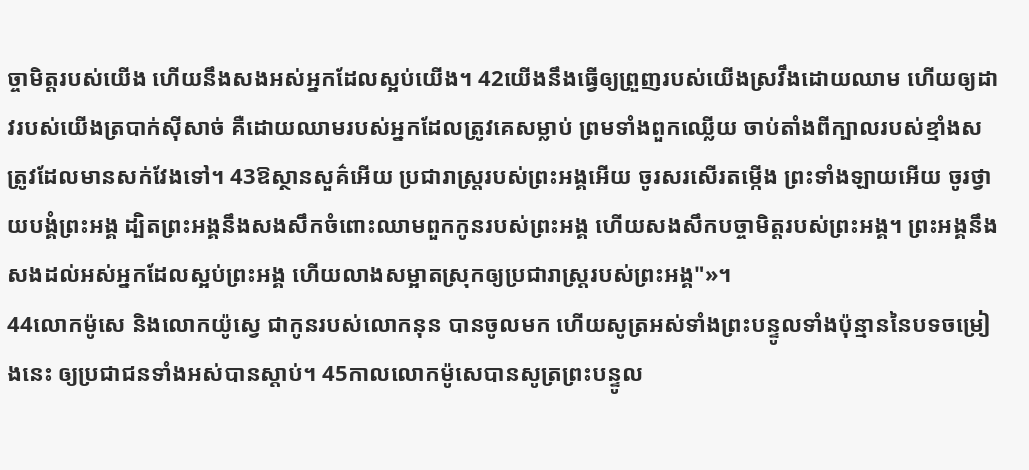ច្ចាមិត្តរបស់យើង ហើយនឹងសងអស់អ្នកដែលស្អប់យើង។ 42យើងនឹងធ្វើឲ្យព្រួញរបស់យើងស្រវឹងដោយឈាម ហើយឲ្យដាវរបស់យើងត្របាក់ស៊ីសាច់ គឺដោយឈាមរបស់អ្នកដែលត្រូវគេសម្លាប់ ព្រមទាំងពួកឈ្លើយ ចាប់តាំងពីក្បាលរបស់ខ្មាំងសត្រូវដែលមានសក់វែងទៅ។ 43ឱស្ថានសួគ៌អើយ ប្រជារាស្ត្ររបស់ព្រះអង្គអើយ ចូរសរសើរតម្កើង ព្រះទាំងឡាយអើយ ចូរថ្វាយបង្គំព្រះអង្គ ដ្បិតព្រះអង្គនឹងសងសឹកចំពោះឈាមពួកកូនរបស់ព្រះអង្គ ហើយសងសឹកបច្ចាមិត្តរបស់ព្រះអង្គ។ ព្រះអង្គនឹងសងដល់អស់អ្នកដែលស្អប់ព្រះអង្គ ហើយលាងសម្អាតស្រុកឲ្យប្រជារាស្ត្ររបស់ព្រះអង្គ"»។
44លោកម៉ូសេ និងលោកយ៉ូស្វេ ជាកូនរបស់លោកនុន បានចូលមក ហើយសូត្រអស់ទាំងព្រះបន្ទូលទាំងប៉ុន្មាននៃបទចម្រៀងនេះ ឲ្យប្រជាជនទាំងអស់បានស្តាប់។ 45កាលលោកម៉ូសេបានសូត្រព្រះបន្ទូល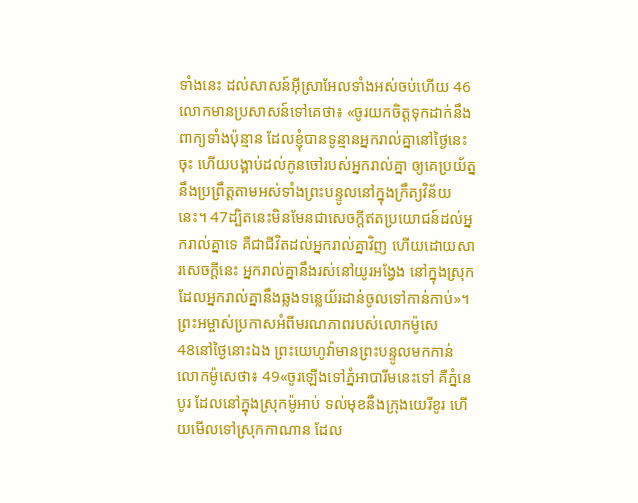ទាំងនេះ ដល់សាសន៍អ៊ីស្រាអែលទាំងអស់ចប់ហើយ 46លោកមានប្រសាសន៍ទៅគេថា៖ «ចូរយកចិត្តទុកដាក់នឹងពាក្យទាំងប៉ុន្មាន ដែលខ្ញុំបានទូន្មានអ្នករាល់គ្នានៅថ្ងៃនេះចុះ ហើយបង្គាប់ដល់កូនចៅរបស់អ្នករាល់គ្នា ឲ្យគេប្រយ័ត្ននឹងប្រព្រឹត្តតាមអស់ទាំងព្រះបន្ទូលនៅក្នុងក្រឹត្យវិន័យនេះ។ 47ដ្បិតនេះមិនមែនជាសេចក្ដីឥតប្រយោជន៍ដល់អ្នករាល់គ្នាទេ គឺជាជីវិតដល់អ្នករាល់គ្នាវិញ ហើយដោយសារសេចក្ដីនេះ អ្នករាល់គ្នានឹងរស់នៅយូរអង្វែង នៅក្នុងស្រុកដែលអ្នករាល់គ្នានឹងឆ្លងទន្លេយ័រដាន់ចូលទៅកាន់កាប់»។
ព្រះអម្ចាស់ប្រកាសអំពីមរណភាពរបស់លោកម៉ូសេ
48នៅថ្ងៃនោះឯង ព្រះយេហូវ៉ាមានព្រះបន្ទូលមកកាន់លោកម៉ូសេថា៖ 49«ចូរឡើងទៅភ្នំអាបារីមនេះទៅ គឺភ្នំនេបូរ ដែលនៅក្នុងស្រុកម៉ូអាប់ ទល់មុខនឹងក្រុងយេរីខូរ ហើយមើលទៅស្រុកកាណាន ដែល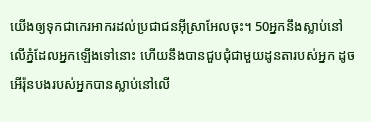យើងឲ្យទុកជាកេរអាករដល់ប្រជាជនអ៊ីស្រាអែលចុះ។ 50អ្នកនឹងស្លាប់នៅលើភ្នំដែលអ្នកឡើងទៅនោះ ហើយនឹងបានជួបជុំជាមួយដូនតារបស់អ្នក ដូចអើរ៉ុនបងរបស់អ្នកបានស្លាប់នៅលើ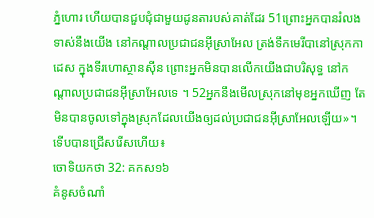ភ្នំហោរ ហើយបានជួបជុំជាមួយដូនតារបស់គាត់ដែរ 51ព្រោះអ្នកបានរំលងទាស់នឹងយើង នៅកណ្ដាលប្រជាជនអ៊ីស្រាអែល ត្រង់ទឹកមេរីបានៅស្រុកកាដេស ក្នុងទីរហោស្ថានស៊ីន ព្រោះអ្នកមិនបានលើកយើងជាបរិសុទ្ធ នៅកណ្ដាលប្រជាជនអ៊ីស្រាអែលទេ ។ 52អ្នកនឹងមើលស្រុកនៅមុខអ្នកឃើញ តែមិនបានចូលទៅក្នុងស្រុកដែលយើងឲ្យដល់ប្រជាជនអ៊ីស្រាអែលឡើយ»។
ទើបបានជ្រើសរើសហើយ៖
ចោទិយកថា 32: គកស១៦
គំនូសចំណាំ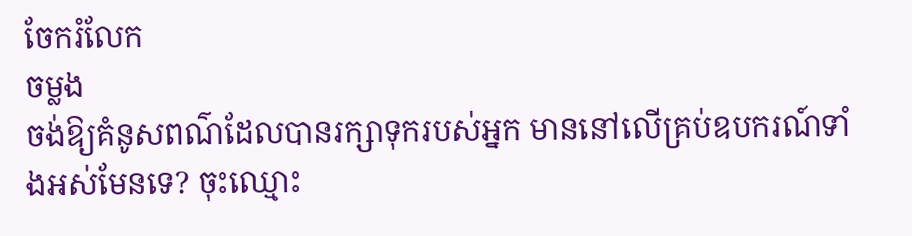ចែករំលែក
ចម្លង
ចង់ឱ្យគំនូសពណ៌ដែលបានរក្សាទុករបស់អ្នក មាននៅលើគ្រប់ឧបករណ៍ទាំងអស់មែនទេ? ចុះឈ្មោះ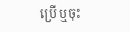ប្រើ ឬចុះ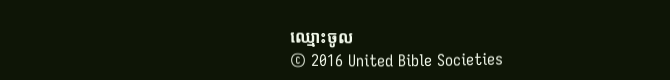ឈ្មោះចូល
© 2016 United Bible Societies